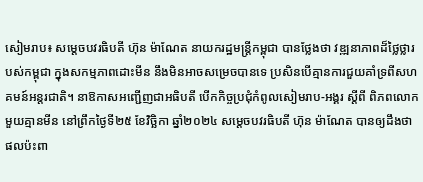សៀមរាប៖ សម្តេចបវរធិបតី ហ៊ុន ម៉ាណែត នាយករដ្ឋមន្ត្រីកម្ពុជា បានថ្លែងថា វឌ្ឍនាភាពដ៏ថ្លៃថ្លារបស់កម្ពុជា ក្នុងសកម្មភាពដោះមីន នឹងមិនអាចសម្រេចបានទេ ប្រសិនបើគ្មានការជួយគាំទ្រពីសហគមន៍អន្តរជាតិ។ នាឱកាសអញ្ជើញជាអធិបតី បើកកិច្ចប្រជុំកំពូលសៀមរាប-អង្គរ ស្តីពី ពិភពលោកមួយគ្មានមីន នៅព្រឹកថ្ងៃទី២៥ ខែវិច្ឆិកា ឆ្នាំ២០២៤ សម្តេចបវរធិបតី ហ៊ុន ម៉ាណែត បានឲ្យដឹងថា ផលប៉ះពា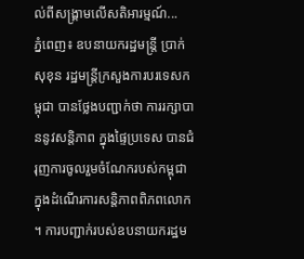ល់ពីសង្រ្គាមលើសតិអារម្មណ៍...
ភ្នំពេញ៖ ឧបនាយករដ្ឋមន្ត្រី ប្រាក់ សុខុន រដ្ឋមន្ត្រីក្រសួងការបរទេសកម្ពុជា បានថ្លែងបញ្ជាក់ថា ការរក្សាបាននូវសន្តិភាព ក្នុងផ្ទៃប្រទេស បានជំរុញការចូលរួមចំណែករបស់កម្ពុជា ក្នុងដំណើរការសន្តិភាពពិភពលោក ។ ការបញ្ជាក់របស់ឧបនាយករដ្ឋម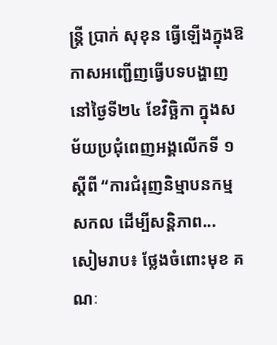ន្ត្រី ប្រាក់ សុខុន ធ្វើឡើងក្នុងឱកាសអញ្ជើញធ្វើបទបង្ហាញ នៅថ្ងៃទី២៤ ខែវិច្ឆិកា ក្នុងសម័យប្រជុំពេញអង្គលើកទី ១ ស្តីពី “ការជំរុញនិម្មាបនកម្មសកល ដើម្បីសន្តិភាព...
សៀមរាប៖ ថ្លែងចំពោះមុខ គណៈ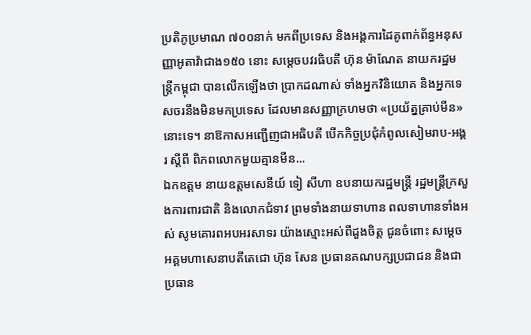ប្រតិភូប្រមាណ ៧០០នាក់ មកពីប្រទេស និងអង្គការដៃគូពាក់ព័ន្ធអនុសញ្ញាអូតាវ៉ាជាង១៥០ នោះ សម្តេចបវរធិបតី ហ៊ុន ម៉ាណែត នាយករដ្ឋមន្ត្រីកម្ពុជា បានលើកឡើងថា ប្រាកដណាស់ ទាំងអ្នកវិនិយោគ និងអ្នកទេសចរនឹងមិនមកប្រទេស ដែលមានសញ្ញាក្រហមថា «ប្រយ័ត្នគ្រាប់មីន» នោះទេ។ នាឱកាសអញ្ជើញជាអធិបតី បើកកិច្ចប្រជុំកំពូលសៀមរាប-អង្គរ ស្តីពី ពិភពលោកមួយគ្មានមីន...
ឯកឧត្តម នាយឧត្តមសេនីយ៍ ទៀ សីហា ឧបនាយករដ្ឋមន្រ្តី រដ្ឋមន្រ្តីក្រសួងការពារជាតិ និងលោកជំទាវ ព្រមទាំងនាយទាហាន ពលទាហានទាំងអស់ សូមគោរពអបអរសាទរ យ៉ាងស្មោះអស់ពីដួងចិត្ត ជូនចំពោះ សម្ដេចអគ្គមហាសេនាបតីតេជោ ហ៊ុន សែន ប្រធានគណបក្សប្រជាជន និងជាប្រធាន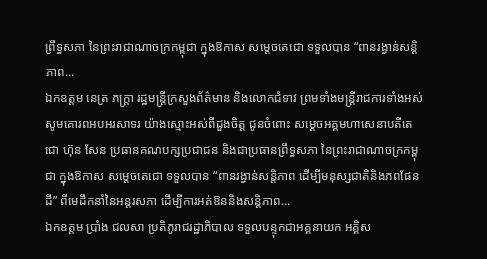ព្រឹទ្ធសភា នៃព្រះរាជាណាចក្រកម្ពុជា ក្នុងឱកាស សម្ដេចតេជោ ទទួលបាន “ពានរង្វាន់សន្តិភាព...
ឯកឧត្ដម នេត្រ ភក្ត្រា រដ្ឋមន្ត្រីក្រសួងព័ត៌មាន និងលោកជំទាវ ព្រមទាំងមន្ត្រីរាជការទាំងអស់ សូមគោរពអបអរសាទរ យ៉ាងស្មោះអស់ពីដួងចិត្ត ជូនចំពោះ សម្ដេចអគ្គមហាសេនាបតីតេជោ ហ៊ុន សែន ប្រធានគណបក្សប្រជាជន និងជាប្រធានព្រឹទ្ធសភា នៃព្រះរាជាណាចក្រកម្ពុជា ក្នុងឱកាស សម្ដេចតេជោ ទទួលបាន “ពានរង្វាន់សន្តិភាព ដើម្បីមនុស្សជាតិនិងភពផែនដី” ពីមេដឹកនាំនៃអន្តរសភា ដើម្បីការអត់ឱននិងសន្តិភាព...
ឯកឧត្តម ប្រាំង ជលសា ប្រតិភូរាជរដ្ឋាភិបាល ទទួលបន្ទុកជាអគ្គនាយក អគ្គិស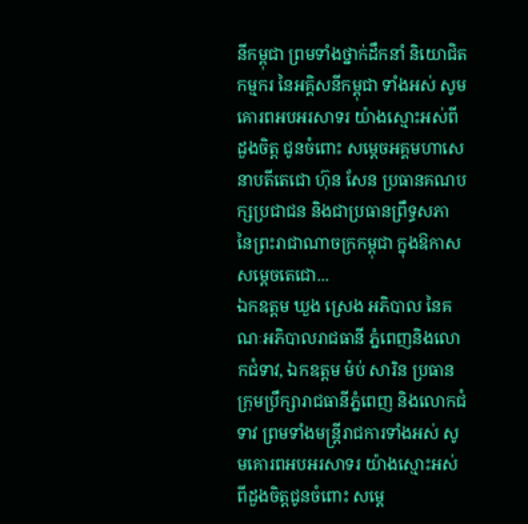នីកម្ពុជា ព្រមទាំងថ្នាក់ដឹកនាំ និយោជិត កម្មករ នៃអគ្គិសនីកម្ពុជា ទាំងអស់ សូមគោរពអបអរសាទរ យ៉ាងស្មោះអស់ពីដួងចិត្ត ជូនចំពោះ សម្ដេចអគ្គមហាសេនាបតីតេជោ ហ៊ុន សែន ប្រធានគណបក្សប្រជាជន និងជាប្រធានព្រឹទ្ធសភា នៃព្រះរាជាណាចក្រកម្ពុជា ក្នុងឱកាស សម្ដេចតេជោ...
ឯកឧត្តម ឃួង ស្រេង អភិបាល នៃគណៈអភិបាលរាជធានី ភ្នំពេញនិងលោកជំទាវ, ឯកឧត្តម ម៉ប់ សារិន ប្រធានក្រុមប្រឹក្សារាជធានីភ្នំពេញ និងលោកជំទាវ ព្រមទាំងមន្ត្រីរាជការទាំងអស់ សូមគោរពអបអរសាទរ យ៉ាងស្មោះអស់ពីដួងចិត្តជូនចំពោះ សម្ដេ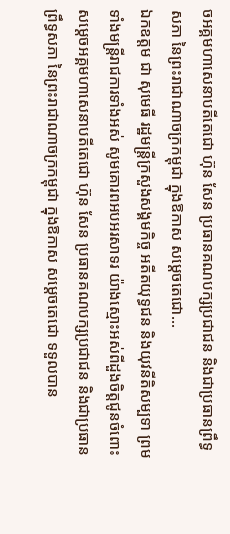ចអគ្គមហាសេនាបតីតេជោ ហ៊ុន សែន ប្រធានគណបក្សប្រជាជន និងជាប្រធានព្រឹទ្ធសភា នៃព្រះរាជាណាចក្រកម្ពុជា ក្នុងឱកាស សម្ដេចតេជោ...
ឯកឧត្តម ជា សុមេធី រដ្ឋមន្ត្រីក្រសួងសង្គមកិច្ច អតីតយុទ្ធជន និងយុវនីតិសម្បទា ព្រមទាំងមន្ត្រីរាជការទាំងអស់ សូមគោរពអបអរសាទរ យ៉ាងស្មោះអស់ពីដួងចិត្តជូនចំពោះ សម្ដេចអគ្គមហាសេនាបតីតេជោ ហ៊ុន សែន ប្រធានគណបក្សប្រជាជន និងជាប្រធានព្រឹទ្ធសភា នៃព្រះរាជាណាចក្រកម្ពុជា ក្នុងឱកាស សម្ដេចតេជោ ទទួលបាន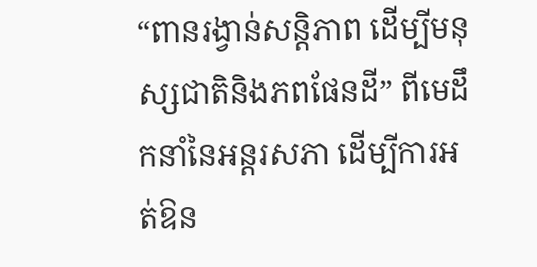“ពានរង្វាន់សន្តិភាព ដើម្បីមនុស្សជាតិនិងភពផែនដី” ពីមេដឹកនាំនៃអន្តរសភា ដើម្បីការអត់ឱន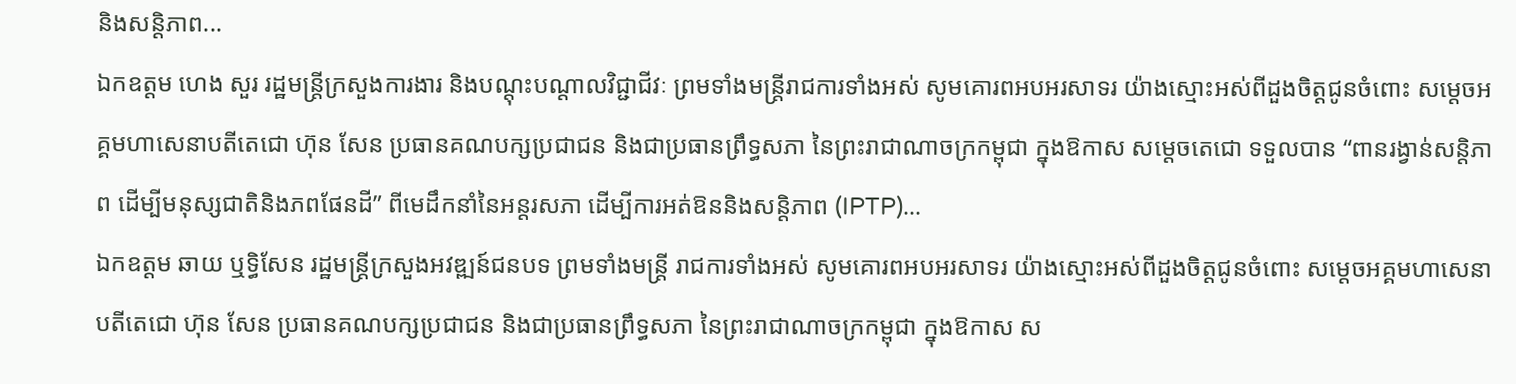និងសន្តិភាព...
ឯកឧត្តម ហេង សួរ រដ្ឋមន្ត្រីក្រសួងការងារ និងបណ្ដុះបណ្តាលវិជ្ជាជីវៈ ព្រមទាំងមន្ត្រីរាជការទាំងអស់ សូមគោរពអបអរសាទរ យ៉ាងស្មោះអស់ពីដួងចិត្តជូនចំពោះ សម្ដេចអគ្គមហាសេនាបតីតេជោ ហ៊ុន សែន ប្រធានគណបក្សប្រជាជន និងជាប្រធានព្រឹទ្ធសភា នៃព្រះរាជាណាចក្រកម្ពុជា ក្នុងឱកាស សម្ដេចតេជោ ទទួលបាន “ពានរង្វាន់សន្តិភាព ដើម្បីមនុស្សជាតិនិងភពផែនដី” ពីមេដឹកនាំនៃអន្តរសភា ដើម្បីការអត់ឱននិងសន្តិភាព (IPTP)...
ឯកឧត្តម ឆាយ ឬទ្ធិសែន រដ្ឋមន្ត្រីក្រសួងអវឌ្ឍន៍ជនបទ ព្រមទាំងមន្ត្រី រាជការទាំងអស់ សូមគោរពអបអរសាទរ យ៉ាងស្មោះអស់ពីដួងចិត្តជូនចំពោះ សម្ដេចអគ្គមហាសេនាបតីតេជោ ហ៊ុន សែន ប្រធានគណបក្សប្រជាជន និងជាប្រធានព្រឹទ្ធសភា នៃព្រះរាជាណាចក្រកម្ពុជា ក្នុងឱកាស ស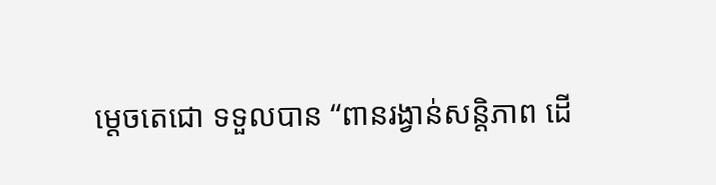ម្ដេចតេជោ ទទួលបាន “ពានរង្វាន់សន្តិភាព ដើ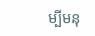ម្បីមនុ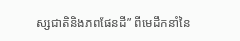ស្សជាតិនិងភពផែនដី” ពីមេដឹកនាំនៃ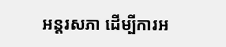អន្តរសភា ដើម្បីការអ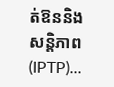ត់ឱននិងសន្តិភាព (IPTP)...